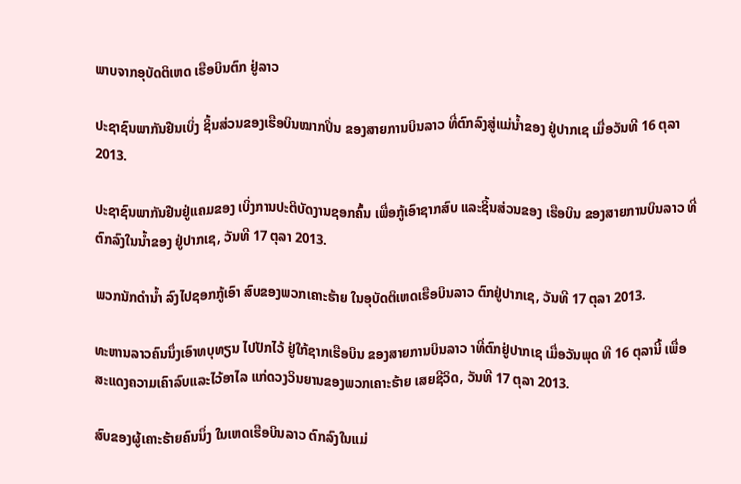ພາບຈາກອຸບັດຕິເຫດ ເຮືອບິນຕົກ ຢູ່ລາວ

ປະຊາຊົນພາກັນຢືນເບິ່ງ ຊິ້ນສ່ວນຂອງເຮືອບິນໝາກປິ່ນ ຂອງສາຍການບິນລາວ ທີ່ຕົກລົງສູ່ແມ່ນໍ້າຂອງ ຢູ່ປາກເຊ ເມື່ອວັນທີ 16 ຕຸລາ 2013.

ປະຊາຊົນພາກັນຢືນຢູ່ແຄມຂອງ ເບິ່ງການປະຕິບັດງານຊອກຄົ້ນ ເພື່ອກູ້ເອົາຊາກສົບ ແລະຊິ້ນສ່ວນຂອງ ເຮືອບິນ ຂອງສາຍການບິນລາວ ທີ່ຕົກລົງໃນນໍ້າຂອງ ຢູ່ປາກເຊ, ວັນທີ 17 ຕຸລາ 2013.

ພວກນັກດໍານໍ້າ ລົງໄປຊອກກູ້ເອົາ ສົບຂອງພວກເຄາະຮ້າຍ ໃນອຸບັດຕິເຫດເຮືອບິນລາວ ຕົກຢູ່ປາກເຊ, ວັນທີ 17 ຕຸລາ 2013.

ທະຫານລາວຄົນນຶ່ງເອົາທບຸທຽນ ໄປປັກໄວ້ ຢູ່ໃກ້ຊາກເຮືອບິນ ຂອງສາຍການບິນລາວ າທີ່ຕົກຢູ່ປາກເຊ ເມື່ອວັນພຸດ ທີ 16 ຕຸລານີ້ ເພື່ອສະແດງຄວາມເຄົາລົບແລະໄວ້ອາໄລ ແກ່ດວງວິນຍານຂອງພວກເຄາະຮ້າຍ ເສຍຊີວິດ, ວັນທີ 17 ຕຸລາ 2013.

ສົບຂອງຜູ້ເຄາະຮ້າຍຄົນນຶ່ງ ໃນເຫດເຮືອບິນລາວ ຕົກລົງໃນແມ່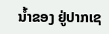ນໍ້າຂອງ ຢູ່ປາກເຊ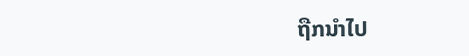ຖືກນໍາໄປ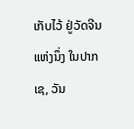ເກັບໄວ້ ຢູ່ວັດຈີນແຫ່ງນຶ່ງ ໃນປາກເຊ, ວັນ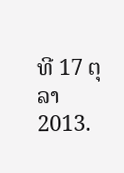ທີ 17 ຕຸລາ 2013.